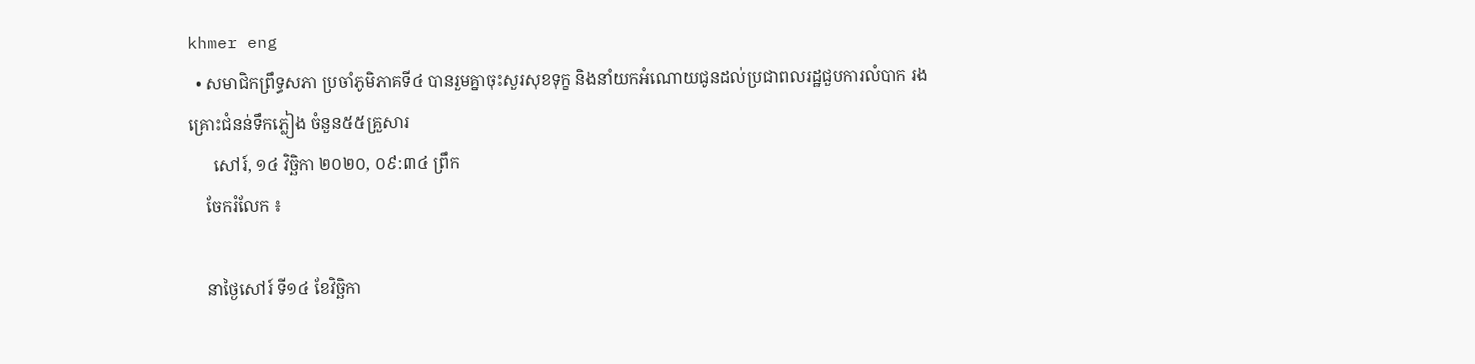khmer eng
  • សមាជិកព្រឹទ្ធសភា ប្រចាំភូមិភាគទី៤ បានរួមគ្នាចុះសួរសុខទុក្ខ និងនាំយកអំណោយជូនដល់ប្រជាពលរដ្ឋជួបការលំបាក រងគ្រោះជំនន់ទឹកភ្លៀង ចំនួន៥៥គ្រួសារ
      សៅរ៍, ១៤ វិច្ឆិកា ២០២០, ០៩:៣៤ ព្រឹក
    ចែករំលែក ៖

    នាថ្ងៃសៅរ៍ ទី១៤ ខែវិច្ឆិកា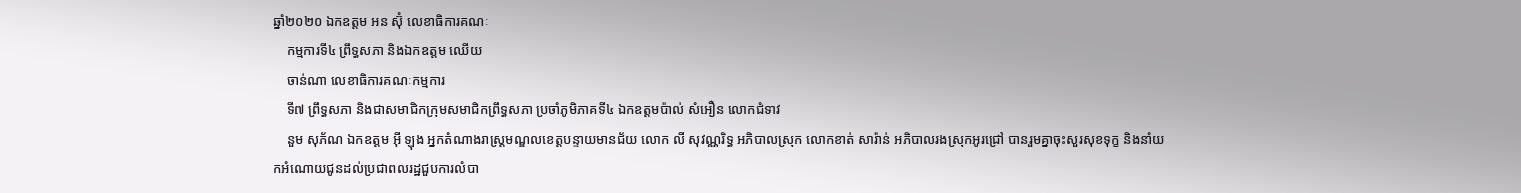ឆ្នាំ២០២០ ឯកឧត្តម អន ស៊ុំ លេខាធិការគណៈ
    កម្មការទី៤ ព្រឹទ្ធសភា និងឯកឧត្តម ឈើយ
    ចាន់ណា លេខាធិការគណៈកម្មការ
    ទី៧ ព្រឹទ្ធសភា និងជាសមាជិកក្រុមសមាជិកព្រឹទ្ធសភា ប្រចាំភូមិភាគទី៤ ឯកឧត្តមប៉ាល់ សំអឿន លោកជំទាវ
    នួម សុភ័ណ ឯកឧត្តម អុី ឡុង អ្នកតំណាងរាស្រ្តមណ្ឌលខេត្តបន្ទាយមានជ័យ លោក លី សុវណ្ណរិទ្ធ អភិបាលស្រុក លោកខាត់ សារ៉ាន់ អភិបាលរងស្រុកអូរជ្រៅ បានរួមគ្នាចុះសួរសុខទុក្ខ និងនាំយកអំណោយជូនដល់ប្រជាពលរដ្ឋជួបការលំបា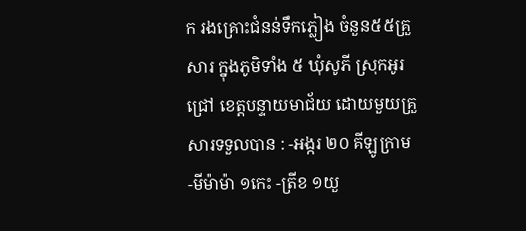ក រងគ្រោះជំនន់ទឹកភ្លៀង ចំនួន៥៥គ្រួសារ ក្នុងភូមិទាំង ៥ ឃុំសូភី ស្រុកអូរជ្រៅ ខេត្តបន្ទាយមាជ័យ ដោយមួយគ្រួសារទទួលបាន : -អង្ករ ២០ គីឡូក្រាម -មីម៉ាម៉ា ១កេះ -ត្រីខ ១យួ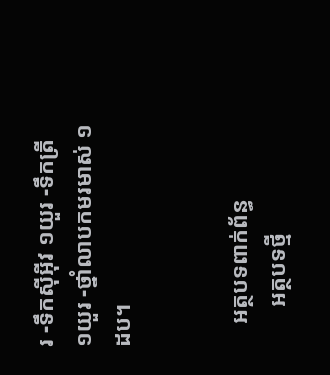រ -ទឹកសុីអុីវ ១យួរ -ទឹកត្រី ១យួរ -ថ្នាំលាបកមរមាស់ ១ដប។


    អត្ថបទពាក់ព័ន្ធ
       អត្ថបទថ្មី